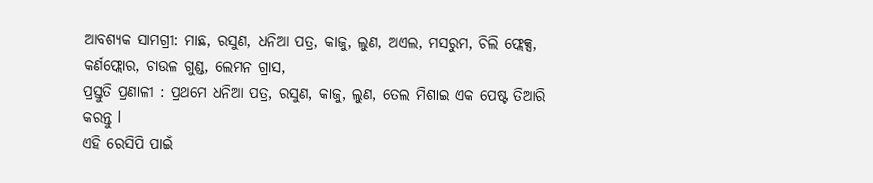ଆବଶ୍ୟକ ସାମଗ୍ରୀ: ମାଛ, ରସୁଣ, ଧନିଆ ପତ୍ର, କାଜୁ, ଲୁଣ, ଅଏଲ, ମସରୁମ, ଚିଲି ଫ୍ଲେକ୍ସ, କର୍ଣଫ୍ଲୋର, ଚାଉଳ ଗୁଣ୍ଡ, ଲେମନ ଗ୍ରାସ,
ପ୍ରସ୍ତୁତି ପ୍ରଣାଳୀ : ପ୍ରଥମେ ଧନିଆ ପତ୍ର, ରସୁଣ, କାଜୁ, ଲୁଣ, ତେଲ ମିଶାଇ ଏକ ପେଷ୍ଟ ତିଆରି କରନ୍ତୁ l
ଏହି ରେସିପି ପାଇଁ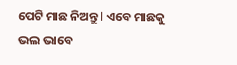ପେଟି ମାଛ ନିଅନ୍ତୁ l ଏବେ ମାଛକୁ ଭଲ ଭାବେ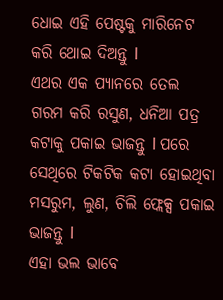ଧୋଇ ଏହି ପେଷ୍ଟକୁ ମାରିନେଟ କରି ଥୋଇ ଦିଅନ୍ତୁ l
ଏଥର ଏକ ପ୍ୟାନରେ ତେଲ ଗରମ କରି ରସୁଣ, ଧନିଆ ପତ୍ର କଟାକୁ ପକାଇ ଭାଜନ୍ତୁ l ପରେ ସେଥିରେ ଟିକଟିକ କଟା ହୋଇଥିବା ମସରୁମ, ଲୁଣ, ଚିଲି ଫ୍ଲେକ୍ସ ପକାଇ ଭାଜନ୍ତୁ l
ଏହା ଭଲ ଭାବେ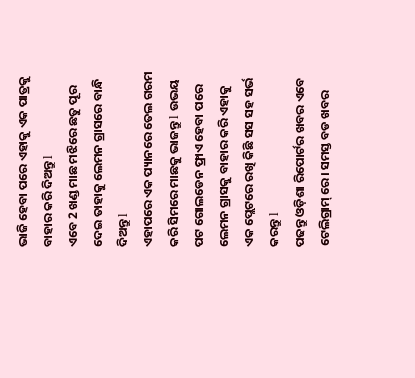ଭାଜି ହେବା ପରେ ଏହାକୁ ଏକ ପାତ୍ରକୁ ବାହାର କରି ଦିଅନ୍ତୁ l
ଏବେ 2 ଖଣ୍ଡ ମାଛ ମଝିରେ ଛତୁ ପୂର ଦେଇ ତାହାକୁ ଲେମନ ଗ୍ରାସରେ ବାନ୍ଧି ଦିଅନ୍ତୁ l
ଏହାପରେ ଏକ ପ୍ୟାନରେ ତେଲ ଗରମ କରି ସିମରେ ମାଛକୁ ଭାଜନ୍ତୁ l ଉଭୟ ପଟ ଗୋଲଡେନ ଫ୍ରାଏ ହେବା ପରେ ଲେମନ ଗ୍ରାସକୁ ବାହାର କରି ଏହାକୁ ଏକ ପ୍ଲେଟରେ ରଖି କିଛି ସସ ସହ ସର୍ଭ କରନ୍ତୁ l
ପଢନ୍ତୁ ଓଡ଼ିଶା ରିପୋର୍ଟର ଖବର ଏବେ ଟେଲିଗ୍ରାମ୍ ରେ। ସମସ୍ତ ବଡ ଖବର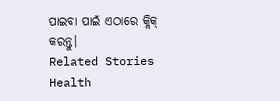ପାଇବା ପାଇଁ ଏଠାରେ କ୍ଲିକ୍ କରନ୍ତୁ।
Related Stories
Health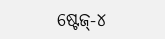ଷ୍ଟେଜ୍-୪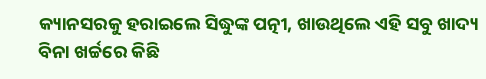କ୍ୟାନସରକୁ ହରାଇଲେ ସିଦ୍ଧୁଙ୍କ ପତ୍ନୀ, ଖାଉଥିଲେ ଏହି ସବୁ ଖାଦ୍ୟ
ବିନା ଖର୍ଚ୍ଚରେ କିଛି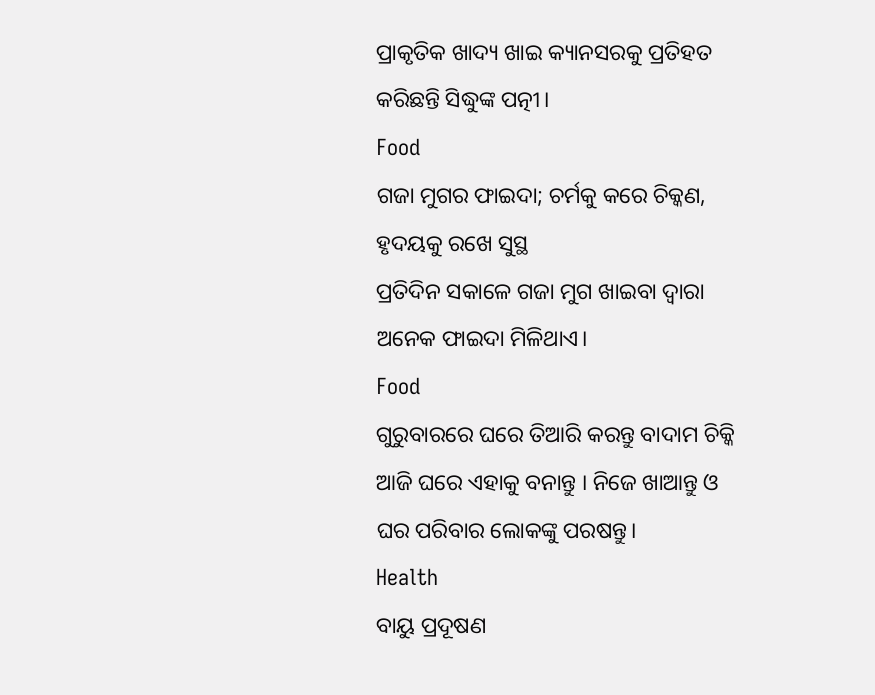ପ୍ରାକୃତିକ ଖାଦ୍ୟ ଖାଇ କ୍ୟାନସରକୁ ପ୍ରତିହତ କରିଛନ୍ତି ସିଦ୍ଧୁଙ୍କ ପତ୍ନୀ।
Food
ଗଜା ମୁଗର ଫାଇଦା; ଚର୍ମକୁ କରେ ଚିକ୍କଣ, ହୃଦୟକୁ ରଖେ ସୁସ୍ଥ
ପ୍ରତିଦିନ ସକାଳେ ଗଜା ମୁଗ ଖାଇବା ଦ୍ୱାରା ଅନେକ ଫାଇଦା ମିଳିଥାଏ।
Food
ଗୁରୁବାରରେ ଘରେ ତିଆରି କରନ୍ତୁ ବାଦାମ ଚିକ୍କି
ଆଜି ଘରେ ଏହାକୁ ବନାନ୍ତୁ । ନିଜେ ଖାଆନ୍ତୁ ଓ ଘର ପରିବାର ଲୋକଙ୍କୁ ପରଷନ୍ତୁ।
Health
ବାୟୁ ପ୍ରଦୂଷଣ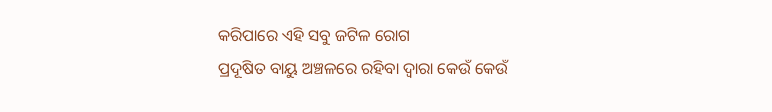କରିପାରେ ଏହି ସବୁ ଜଟିଳ ରୋଗ
ପ୍ରଦୂଷିତ ବାୟୁ ଅଞ୍ଚଳରେ ରହିବା ଦ୍ୱାରା କେଉଁ କେଉଁ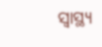ସ୍ୱାସ୍ଥ୍ୟ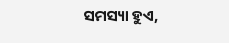ସମସ୍ୟା ହୁଏ,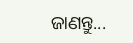ଜାଣନ୍ତୁ...